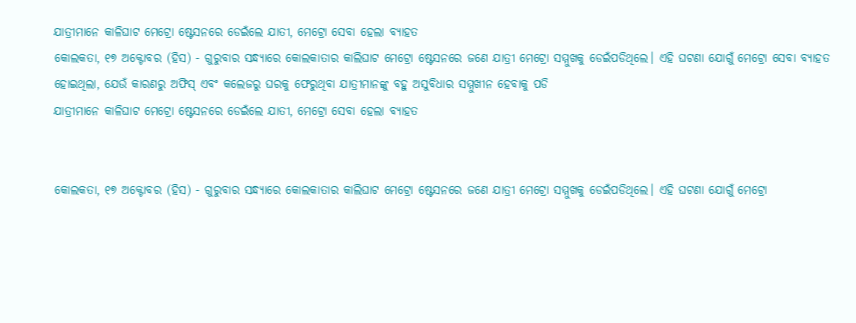ଯାତ୍ରୀମାନେ କାଳିଘାଟ ମେଟ୍ରୋ ଷ୍ଟେସନରେ ଡେଇଁଲେ ଯାତୀ, ମେଟ୍ରୋ ସେବା ହେଲା ବ୍ୟାହତ
କୋଲକତା, ୧୭ ଅକ୍ଟୋବର (ହିସ) - ଗୁରୁବାର ସନ୍ଧ୍ୟାରେ କୋଲକାତାର କାଲିଘାଟ ମେଟ୍ରୋ ଷ୍ଟେସନରେ ଜଣେ ଯାତ୍ରୀ ମେଟ୍ରୋ ସମ୍ମୁଖକୁ ଡେଇଁପଡିଥିଲେ। ଏହି ଘଟଣା ଯୋଗୁଁ ମେଟ୍ରୋ ସେବା ବ୍ୟାହତ ହୋଇଥିଲା, ଯେଉଁ କାରଣରୁ ଅଫିସ୍ ଏବଂ କଲେଜରୁ ଘରକୁ ଫେରୁଥିବା ଯାତ୍ରୀମାନଙ୍କୁ ବହୁ ଅସୁବିଧାର ସମ୍ମୁଖୀନ ହେବାକୁ ପଡି
ଯାତ୍ରୀମାନେ କାଳିଘାଟ ମେଟ୍ରୋ ଷ୍ଟେସନରେ ଡେଇଁଲେ ଯାତୀ, ମେଟ୍ରୋ ସେବା ହେଲା ବ୍ୟାହତ


କୋଲକତା, ୧୭ ଅକ୍ଟୋବର (ହିସ) - ଗୁରୁବାର ସନ୍ଧ୍ୟାରେ କୋଲକାତାର କାଲିଘାଟ ମେଟ୍ରୋ ଷ୍ଟେସନରେ ଜଣେ ଯାତ୍ରୀ ମେଟ୍ରୋ ସମ୍ମୁଖକୁ ଡେଇଁପଡିଥିଲେ। ଏହି ଘଟଣା ଯୋଗୁଁ ମେଟ୍ରୋ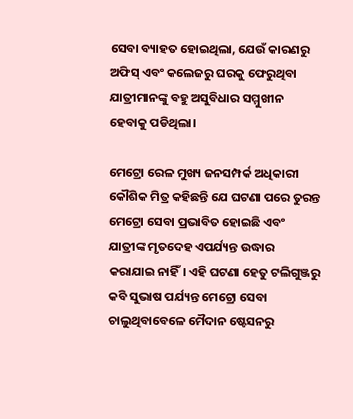ସେବା ବ୍ୟାହତ ହୋଇଥିଲା, ଯେଉଁ କାରଣରୁ ଅଫିସ୍ ଏବଂ କଲେଜରୁ ଘରକୁ ଫେରୁଥିବା ଯାତ୍ରୀମାନଙ୍କୁ ବହୁ ଅସୁବିଧାର ସମ୍ମୁଖୀନ ହେବାକୁ ପଡିଥିଲା।

ମେଟ୍ରୋ ରେଳ ମୁଖ୍ୟ ଜନସମ୍ପର୍କ ଅଧିକାରୀ କୌଶିକ ମିତ୍ର କହିଛନ୍ତି ଯେ ଘଟଣା ପରେ ତୁରନ୍ତ ମେଟ୍ରୋ ସେବା ପ୍ରଭାବିତ ହୋଇଛି ଏବଂ ଯାତ୍ରୀଙ୍କ ମୃତଦେହ ଏପର୍ଯ୍ୟନ୍ତ ଉଦ୍ଧାର କରାଯାଇ ନାହିଁ। ଏହି ଘଟଣା ହେତୁ ଟଲିଗୁଞ୍ଜରୁ କବି ସୁଭାଷ ପର୍ଯ୍ୟନ୍ତ ମେଟ୍ରୋ ସେବା ଚାଲୁଥିବାବେଳେ ମୈଦାନ ଷ୍ଟେସନରୁ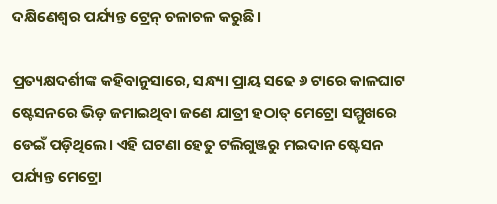ଦକ୍ଷିଣେଶ୍ୱର ପର୍ଯ୍ୟନ୍ତ ଟ୍ରେନ୍ ଚଳାଚଳ କରୁଛି।

ପ୍ରତ୍ୟକ୍ଷଦର୍ଶୀଙ୍କ କହିବାନୁସାରେ, ସନ୍ଧ୍ୟା ପ୍ରାୟ ସଢେ ୬ ଟାରେ କାଳଘାଟ ଷ୍ଟେସନରେ ଭିଡ଼ ଜମାଇଥିବା ଜଣେ ଯାତ୍ରୀ ହଠାତ୍ ମେଟ୍ରୋ ସମ୍ମୁଖରେ ଡେଇଁ ପଡ଼ିଥିଲେ। ଏହି ଘଟଣା ହେତୁ ଟଲିଗୁଞ୍ଜରୁ ମଇଦାନ ଷ୍ଟେସନ ପର୍ଯ୍ୟନ୍ତ ମେଟ୍ରୋ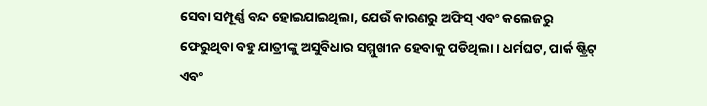ସେବା ସମ୍ପୂର୍ଣ୍ଣ ବନ୍ଦ ହୋଇଯାଇଥିଲା, ଯେଉଁ କାରଣରୁ ଅଫିସ୍ ଏବଂ କଲେଜରୁ ଫେରୁଥିବା ବହୁ ଯାତ୍ରୀଙ୍କୁ ଅସୁବିଧାର ସମ୍ମୁଖୀନ ହେବାକୁ ପଡିଥିଲା । ଧର୍ମଘଟ, ପାର୍କ ଷ୍ଟ୍ରିଟ୍ ଏବଂ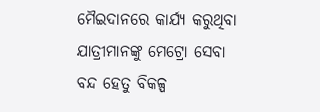ମୈଇଦାନରେ କାର୍ଯ୍ୟ କରୁଥିବା ଯାତ୍ରୀମାନଙ୍କୁ ମେଟ୍ରୋ ସେବା ବନ୍ଦ ହେତୁ ବିକଳ୍ପ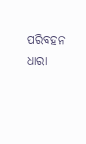ପରିବହନ ଧାରା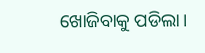ଖୋଜିବାକୁ ପଡିଲା।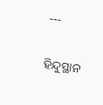---

ହିନ୍ଦୁସ୍ଥାନ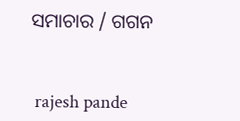ସମାଚାର / ଗଗନ


 rajesh pande